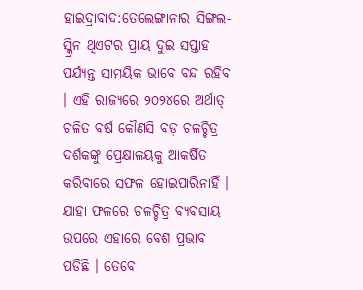ହାଇଦ୍ରାବାଦ:ତେଲେଙ୍ଗାନାର ସିଙ୍ଗଲ-ସ୍କ୍ରିନ ଥିଏଟର ପ୍ରାୟ ଦୁଇ ସପ୍ତାହ ପର୍ଯ୍ୟନ୍ତ ସାମୟିକ ଭାବେ ବନ୍ଦ ରହିବ । ଏହି ରାଜ୍ୟରେ ୨୦୨୪ରେ ଅର୍ଥାତ୍ ଚଳିତ ବର୍ଷ କୌଣସି ବଡ଼ ଚଳଚ୍ଚିତ୍ର ଦର୍ଶକଙ୍କୁ ପ୍ରେକ୍ଷାଳୟକୁ ଆକର୍ଷିତ କରିବାରେ ସଫଳ ହୋଇପାରିନାହିଁ । ଯାହା ଫଳରେ ଚଳଚ୍ଚିତ୍ର ବ୍ୟବସାୟ ଉପରେ ଏହାରେ ବେଶ ପ୍ରଭାବ ପଡିଛି । ତେବେ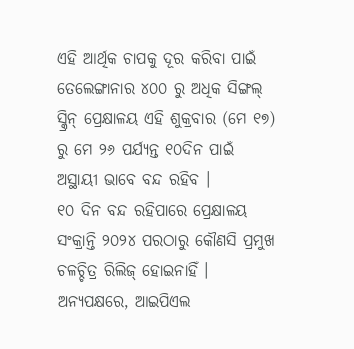ଏହି ଆର୍ଥିକ ଚାପକୁ ଦୂର କରିବା ପାଇଁ ତେଲେଙ୍ଗାନାର ୪୦୦ ରୁ ଅଧିକ ସିଙ୍ଗଲ୍ ସ୍କ୍ରିନ୍ ପ୍ରେକ୍ଷାଳୟ ଏହି ଶୁକ୍ରବାର (ମେ ୧୭) ରୁ ମେ ୨୬ ପର୍ଯ୍ୟନ୍ତ ୧୦ଦିନ ପାଇଁ ଅସ୍ଥାୟୀ ଭାବେ ବନ୍ଦ ରହିବ ।
୧୦ ଦିନ ବନ୍ଦ ରହିପାରେ ପ୍ରେକ୍ଷାଳୟ
ସଂକ୍ରାନ୍ତି ୨୦୨୪ ପରଠାରୁ କୌଣସି ପ୍ରମୁଖ ଚଳଚ୍ଚିତ୍ର ରିଲିଜ୍ ହୋଇନାହିଁ । ଅନ୍ୟପକ୍ଷରେ, ଆଇପିଏଲ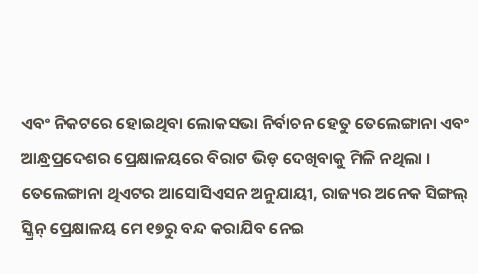ଏବଂ ନିକଟରେ ହୋଇଥିବା ଲୋକସଭା ନିର୍ବାଚନ ହେତୁ ତେଲେଙ୍ଗାନା ଏବଂ ଆନ୍ଧ୍ରପ୍ରଦେଶର ପ୍ରେକ୍ଷାଳୟରେ ବିରାଟ ଭିଡ଼ ଦେଖିବାକୁ ମିଳି ନଥିଲା । ତେଲେଙ୍ଗାନା ଥିଏଟର ଆସୋସିଏସନ ଅନୁଯାୟୀ, ରାଜ୍ୟର ଅନେକ ସିଙ୍ଗଲ୍ ସ୍କ୍ରିନ୍ ପ୍ରେକ୍ଷାଳୟ ମେ ୧୭ରୁ ବନ୍ଦ କରାଯିବ ନେଇ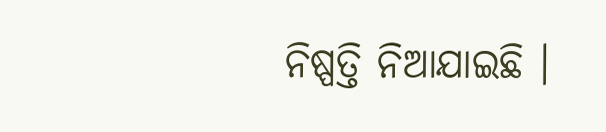ନିଷ୍ପତ୍ତି ନିଆଯାଇଛି ।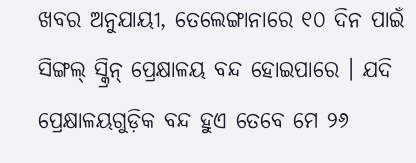ଖବର ଅନୁଯାୟୀ, ତେଲେଙ୍ଗାନାରେ ୧୦ ଦିନ ପାଇଁ ସିଙ୍ଗଲ୍ ସ୍କ୍ରିନ୍ ପ୍ରେକ୍ଷାଳୟ ବନ୍ଦ ହୋଇପାରେ । ଯଦି ପ୍ରେକ୍ଷାଳୟଗୁଡ଼ିକ ବନ୍ଦ ହୁଏ ତେବେ ମେ ୨୬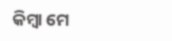କିମ୍ବା ମେ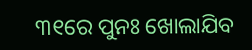୩୧ରେ ପୁନଃ ଖୋଲାଯିବ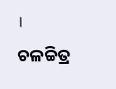।
ଚଳଚ୍ଚିତ୍ର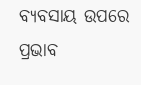ବ୍ୟବସାୟ ଉପରେ ପ୍ରଭାବ